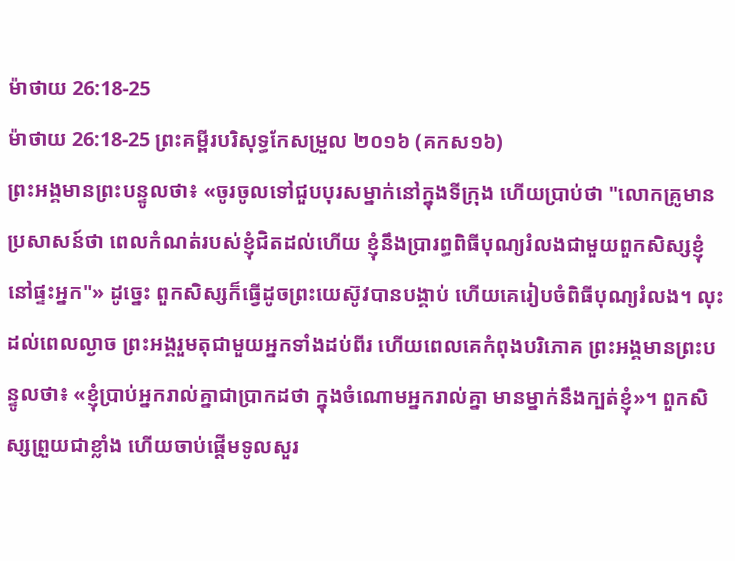ម៉ាថាយ 26:18-25
ម៉ាថាយ 26:18-25 ព្រះគម្ពីរបរិសុទ្ធកែសម្រួល ២០១៦ (គកស១៦)
ព្រះអង្គមានព្រះបន្ទូលថា៖ «ចូរចូលទៅជួបបុរសម្នាក់នៅក្នុងទីក្រុង ហើយប្រាប់ថា "លោកគ្រូមានប្រសាសន៍ថា ពេលកំណត់របស់ខ្ញុំជិតដល់ហើយ ខ្ញុំនឹងប្រារព្ធពិធីបុណ្យរំលងជាមួយពួកសិស្សខ្ញុំនៅផ្ទះអ្នក"» ដូច្នេះ ពួកសិស្សក៏ធ្វើដូចព្រះយេស៊ូវបានបង្គាប់ ហើយគេរៀបចំពិធីបុណ្យរំលង។ លុះដល់ពេលល្ងាច ព្រះអង្គរួមតុជាមួយអ្នកទាំងដប់ពីរ ហើយពេលគេកំពុងបរិភោគ ព្រះអង្គមានព្រះបន្ទូលថា៖ «ខ្ញុំប្រាប់អ្នករាល់គ្នាជាប្រាកដថា ក្នុងចំណោមអ្នករាល់គ្នា មានម្នាក់នឹងក្បត់ខ្ញុំ»។ ពួកសិស្សព្រួយជាខ្លាំង ហើយចាប់ផ្ដើមទូលសួរ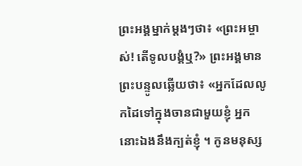ព្រះអង្គម្នាក់ម្ដងៗថា៖ «ព្រះអម្ចាស់! តើទូលបង្គំឬ?» ព្រះអង្គមានព្រះបន្ទូលឆ្លើយថា៖ «អ្នកដែលលូកដៃទៅក្នុងចានជាមួយខ្ញុំ អ្នកនោះឯងនឹងក្បត់ខ្ញុំ ។ កូនមនុស្ស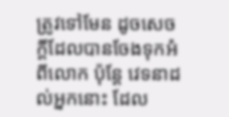ត្រូវទៅមែន ដូចសេចក្តីដែលបានចែងទុកអំពីលោក ប៉ុន្តែ វេទនាដល់អ្នកនោះ ដែល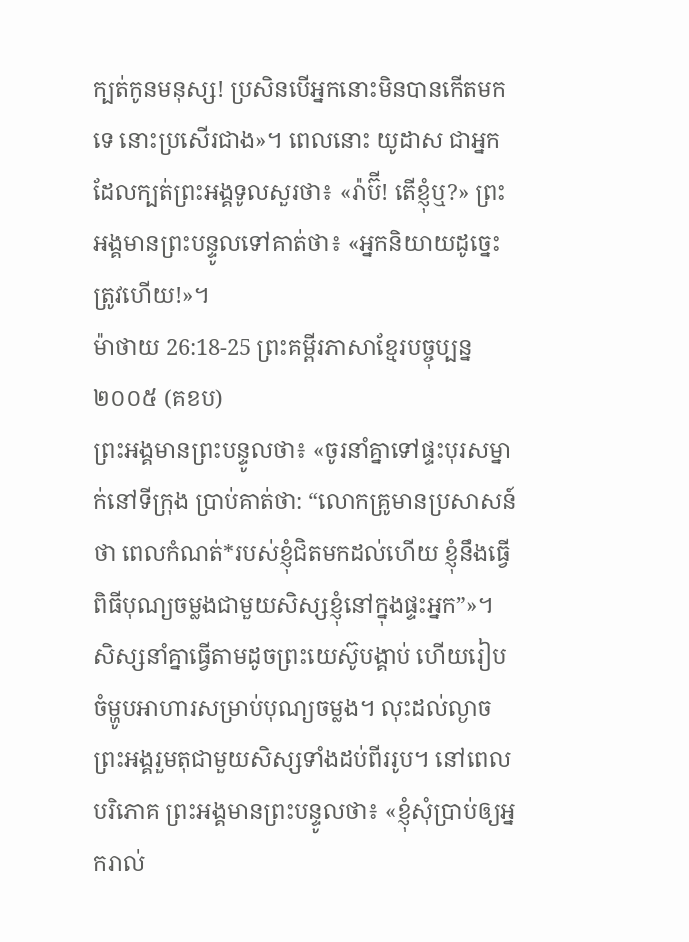ក្បត់កូនមនុស្ស! ប្រសិនបើអ្នកនោះមិនបានកើតមកទេ នោះប្រសើរជាង»។ ពេលនោះ យូដាស ជាអ្នកដែលក្បត់ព្រះអង្គទូលសួរថា៖ «រ៉ាប៊ី! តើខ្ញុំឬ?» ព្រះអង្គមានព្រះបន្ទូលទៅគាត់ថា៖ «អ្នកនិយាយដូច្នេះ ត្រូវហើយ!»។
ម៉ាថាយ 26:18-25 ព្រះគម្ពីរភាសាខ្មែរបច្ចុប្បន្ន ២០០៥ (គខប)
ព្រះអង្គមានព្រះបន្ទូលថា៖ «ចូរនាំគ្នាទៅផ្ទះបុរសម្នាក់នៅទីក្រុង ប្រាប់គាត់ថា: “លោកគ្រូមានប្រសាសន៍ថា ពេលកំណត់*របស់ខ្ញុំជិតមកដល់ហើយ ខ្ញុំនឹងធ្វើពិធីបុណ្យចម្លងជាមួយសិស្សខ្ញុំនៅក្នុងផ្ទះអ្នក”»។ សិស្សនាំគ្នាធ្វើតាមដូចព្រះយេស៊ូបង្គាប់ ហើយរៀបចំម្ហូបអាហារសម្រាប់បុណ្យចម្លង។ លុះដល់ល្ងាច ព្រះអង្គរួមតុជាមួយសិស្សទាំងដប់ពីររូប។ នៅពេលបរិភោគ ព្រះអង្គមានព្រះបន្ទូលថា៖ «ខ្ញុំសុំប្រាប់ឲ្យអ្នករាល់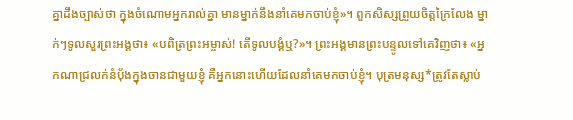គ្នាដឹងច្បាស់ថា ក្នុងចំណោមអ្នករាល់គ្នា មានម្នាក់នឹងនាំគេមកចាប់ខ្ញុំ»។ ពួកសិស្សព្រួយចិត្តក្រៃលែង ម្នាក់ៗទូលសួរព្រះអង្គថា៖ «បពិត្រព្រះអម្ចាស់! តើទូលបង្គំឬ?»។ ព្រះអង្គមានព្រះបន្ទូលទៅគេវិញថា៖ «អ្នកណាជ្រលក់នំប៉័ងក្នុងចានជាមួយខ្ញុំ គឺអ្នកនោះហើយដែលនាំគេមកចាប់ខ្ញុំ។ បុត្រមនុស្ស*ត្រូវតែស្លាប់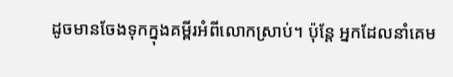ដូចមានចែងទុកក្នុងគម្ពីរអំពីលោកស្រាប់។ ប៉ុន្តែ អ្នកដែលនាំគេម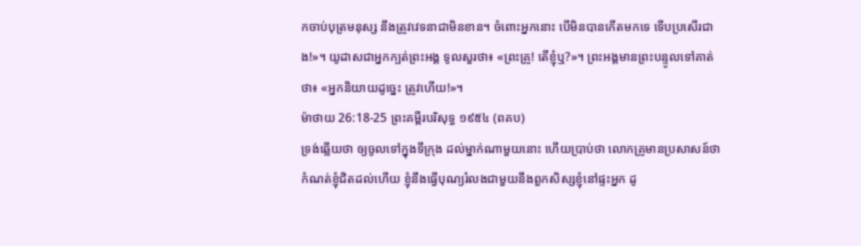កចាប់បុត្រមនុស្ស នឹងត្រូវវេទនាជាមិនខាន។ ចំពោះអ្នកនោះ បើមិនបានកើតមកទេ ទើបប្រសើរជាង!»។ យូដាសជាអ្នកក្បត់ព្រះអង្គ ទូលសួរថា៖ «ព្រះគ្រូ! តើខ្ញុំឬ?»។ ព្រះអង្គមានព្រះបន្ទូលទៅគាត់ថា៖ «អ្នកនិយាយដូច្នេះ ត្រូវហើយ!»។
ម៉ាថាយ 26:18-25 ព្រះគម្ពីរបរិសុទ្ធ ១៩៥៤ (ពគប)
ទ្រង់ឆ្លើយថា ឲ្យចូលទៅក្នុងទីក្រុង ដល់ម្នាក់ណាមួយនោះ ហើយប្រាប់ថា លោកគ្រូមានប្រសាសន៍ថា កំណត់ខ្ញុំជិតដល់ហើយ ខ្ញុំនឹងធ្វើបុណ្យរំលងជាមួយនឹងពួកសិស្សខ្ញុំនៅផ្ទះអ្នក ដូ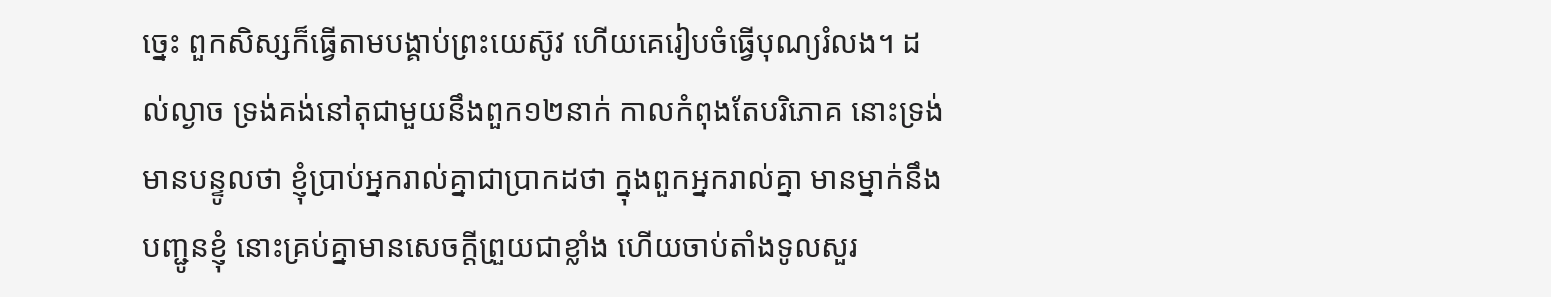ច្នេះ ពួកសិស្សក៏ធ្វើតាមបង្គាប់ព្រះយេស៊ូវ ហើយគេរៀបចំធ្វើបុណ្យរំលង។ ដល់ល្ងាច ទ្រង់គង់នៅតុជាមួយនឹងពួក១២នាក់ កាលកំពុងតែបរិភោគ នោះទ្រង់មានបន្ទូលថា ខ្ញុំប្រាប់អ្នករាល់គ្នាជាប្រាកដថា ក្នុងពួកអ្នករាល់គ្នា មានម្នាក់នឹងបញ្ជូនខ្ញុំ នោះគ្រប់គ្នាមានសេចក្ដីព្រួយជាខ្លាំង ហើយចាប់តាំងទូលសួរ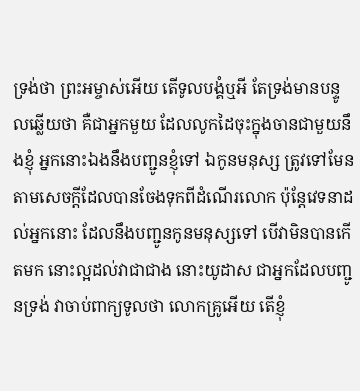ទ្រង់ថា ព្រះអម្ចាស់អើយ តើទូលបង្គំឬអី តែទ្រង់មានបន្ទូលឆ្លើយថា គឺជាអ្នកមួយ ដែលលូកដៃចុះក្នុងចានជាមួយនឹងខ្ញុំ អ្នកនោះឯងនឹងបញ្ជូនខ្ញុំទៅ ឯកូនមនុស្ស ត្រូវទៅមែន តាមសេចក្ដីដែលបានចែងទុកពីដំណើរលោក ប៉ុន្តែវេទនាដល់អ្នកនោះ ដែលនឹងបញ្ជូនកូនមនុស្សទៅ បើវាមិនបានកើតមក នោះល្អដល់វាជាជាង នោះយូដាស ជាអ្នកដែលបញ្ជូនទ្រង់ វាចាប់ពាក្យទូលថា លោកគ្រូអើយ តើខ្ញុំ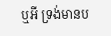ឬអី ទ្រង់មានប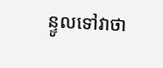ន្ទូលទៅវាថា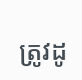ត្រូវដូ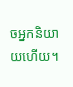ចអ្នកនិយាយហើយ។